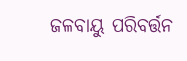ଜଳବାୟୁ ପରିବର୍ତ୍ତନ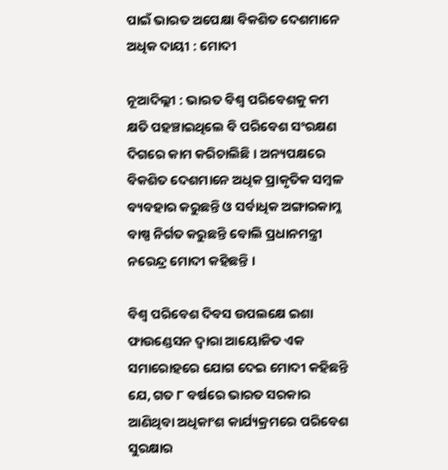ପାଇଁ ଭାରତ ଅପେକ୍ଷା ବିକଶିତ ଦେଶମାନେ ଅଧିକ ଦାୟୀ : ମୋଦୀ

ନୂଆଦିଲ୍ଲୀ : ଭାରତ ବିଶ୍ବ ପରିବେଶକୁ କମ କ୍ଷତି ପହଞ୍ଚାଇଥିଲେ ବି ପରିବେଶ ସଂରକ୍ଷଣ ଦିଗରେ କାମ କରିଚାଲିଛି । ଅନ୍ୟପକ୍ଷରେ ବିକଶିତ ଦେଶମାନେ ଅଧିକ ପ୍ରାକୃତିକ ସମ୍ବଳ ବ୍ୟବହାର କରୁଛନ୍ତି ଓ ସର୍ବାଧିକ ଅଙ୍ଗାରକାମ୍ଳ ବାଷ୍ପ ନିର୍ଗତ କରୁଛନ୍ତି ବୋଲି ପ୍ରଧାନମନ୍ତ୍ରୀ ନରେନ୍ଦ୍ର ମୋଦୀ କହିଛନ୍ତି ।

ବିଶ୍ବ ପରିବେଶ ଦିବସ ଉପଲକ୍ଷେ ଇଶା ଫାଉଣ୍ଡେସନ ଦ୍ବାରା ଆୟୋଜିତ ଏକ ସମାରୋହରେ ଯୋଗ ଦେଇ ମୋଦୀ କହିଛନ୍ତି ଯେ, ଗତ ୮ ବର୍ଷରେ ଭାରତ ସରକାର ଆଣିଥିବା ଅଧିକାଂଶ କାର୍ଯ୍ୟକ୍ରମରେ ପରିବେଶ ସୁରକ୍ଷାର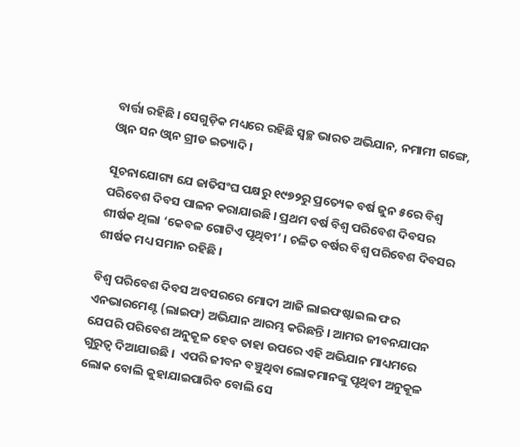ବାର୍ତ୍ତା ରହିଛି । ସେଗୁଡ଼ିକ ମଧ୍ୟରେ ରହିଛି ସ୍ବଚ୍ଛ ଭାରତ ଅଭିଯାନ, ନମାମୀ ଗଙ୍ଗେ, ଓ୍ବାନ ସନ ଓ୍ବାନ ଗ୍ରୀଡ ଇତ୍ୟାଦି ।

ସୂଚନାଯୋଗ୍ୟ ଯେ ଜାତିସଂଘ ପକ୍ଷରୁ ୧୯୭୨ରୁ ପ୍ରତ୍ୟେକ ବର୍ଷ ଜୁନ ୫ରେ ବିଶ୍ବ ପରିବେଶ ଦିବସ ପାଳନ କରାଯାଉଛି । ପ୍ରଥମ ବର୍ଷ ବିଶ୍ବ ପରିବେଶ ଦିବସର ଶୀର୍ଷକ ଥିଲା ‘କେବଳ ଗୋଟିଏ ପୃଥିବୀ’ । ଚଳିତ ବର୍ଷର ବିଶ୍ବ ପରିବେଶ ଦିବସର ଶୀର୍ଷକ ମଧ୍ୟ ସମାନ ରହିଛି ।

ବିଶ୍ବ ପରିବେଶ ଦିବସ ଅବସରରେ ମୋଦୀ ଆଜି ଲାଇଫଷ୍ଟାଇଲ ଫର ଏନଭାରମେଣ୍ଟ (ଲାଇଫ) ଅଭିଯାନ ଆରମ୍ଭ କରିଛନ୍ତି । ଆମର ଜୀବନଯାପନ ଯେପରି ପରିବେଶ ଅନୁକୂଳ ହେବ ତାହା ଉପରେ ଏହି ଅଭିଯାନ ମାଧ୍ୟମରେ ଗୁରୁତ୍ବ ଦିଆଯାଉଛି ।  ଏପରି ଜୀବନ ବଞ୍ଚୁଥିବା ଲୋକମାନଙ୍କୁ ପୃଥିବୀ ଅନୁକୂଳ ଲୋକ ବୋଲି କୁହାଯାଇପାରିବ ବୋଲି ସେ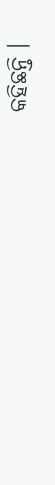କହିଛନ୍ତି ।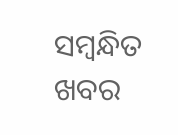ସମ୍ବନ୍ଧିତ ଖବର